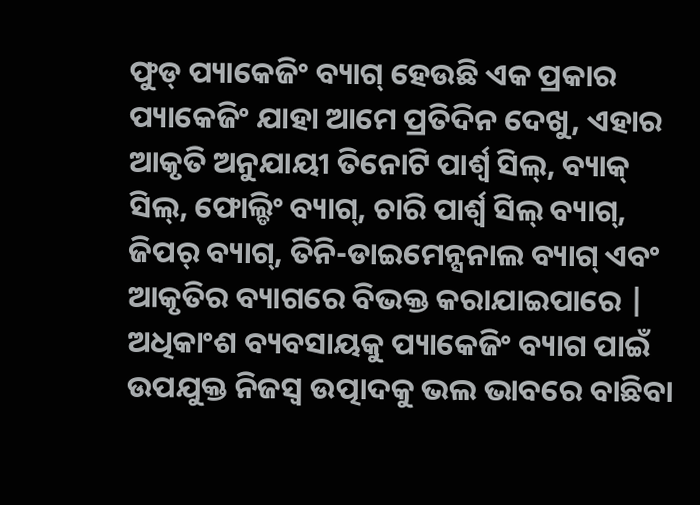ଫୁଡ୍ ପ୍ୟାକେଜିଂ ବ୍ୟାଗ୍ ହେଉଛି ଏକ ପ୍ରକାର ପ୍ୟାକେଜିଂ ଯାହା ଆମେ ପ୍ରତିଦିନ ଦେଖୁ, ଏହାର ଆକୃତି ଅନୁଯାୟୀ ତିନୋଟି ପାର୍ଶ୍ୱ ସିଲ୍, ବ୍ୟାକ୍ ସିଲ୍, ଫୋଲ୍ଡିଂ ବ୍ୟାଗ୍, ଚାରି ପାର୍ଶ୍ୱ ସିଲ୍ ବ୍ୟାଗ୍, ଜିପର୍ ବ୍ୟାଗ୍, ତିନି-ଡାଇମେନ୍ସନାଲ ବ୍ୟାଗ୍ ଏବଂ ଆକୃତିର ବ୍ୟାଗରେ ବିଭକ୍ତ କରାଯାଇପାରେ | ଅଧିକାଂଶ ବ୍ୟବସାୟକୁ ପ୍ୟାକେଜିଂ ବ୍ୟାଗ ପାଇଁ ଉପଯୁକ୍ତ ନିଜସ୍ୱ ଉତ୍ପାଦକୁ ଭଲ ଭାବରେ ବାଛିବା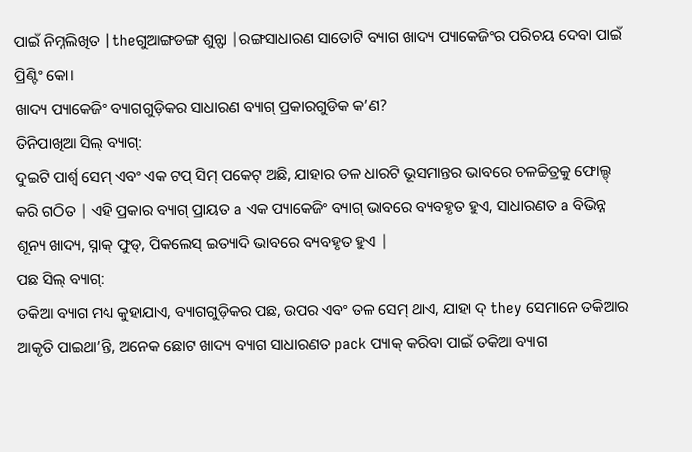ପାଇଁ ନିମ୍ନଲିଖିତ |theଗୁଆଙ୍ଗଡଙ୍ଗ ଶୁନ୍ଫା |ରଙ୍ଗସାଧାରଣ ସାତୋଟି ବ୍ୟାଗ ଖାଦ୍ୟ ପ୍ୟାକେଜିଂର ପରିଚୟ ଦେବା ପାଇଁ ପ୍ରିଣ୍ଟିଂ କୋ।
ଖାଦ୍ୟ ପ୍ୟାକେଜିଂ ବ୍ୟାଗଗୁଡ଼ିକର ସାଧାରଣ ବ୍ୟାଗ୍ ପ୍ରକାରଗୁଡିକ କ’ଣ?
ତିନିପାଖିଆ ସିଲ୍ ବ୍ୟାଗ୍:
ଦୁଇଟି ପାର୍ଶ୍ୱ ସେମ୍ ଏବଂ ଏକ ଟପ୍ ସିମ୍ ପକେଟ୍ ଅଛି, ଯାହାର ତଳ ଧାରଟି ଭୂସମାନ୍ତର ଭାବରେ ଚଳଚ୍ଚିତ୍ରକୁ ଫୋଲ୍ଡ୍ କରି ଗଠିତ | ଏହି ପ୍ରକାର ବ୍ୟାଗ୍ ପ୍ରାୟତ a ଏକ ପ୍ୟାକେଜିଂ ବ୍ୟାଗ୍ ଭାବରେ ବ୍ୟବହୃତ ହୁଏ, ସାଧାରଣତ a ବିଭିନ୍ନ ଶୂନ୍ୟ ଖାଦ୍ୟ, ସ୍ନାକ୍ ଫୁଡ୍, ପିକଲେସ୍ ଇତ୍ୟାଦି ଭାବରେ ବ୍ୟବହୃତ ହୁଏ |
ପଛ ସିଲ୍ ବ୍ୟାଗ୍:
ତକିଆ ବ୍ୟାଗ ମଧ୍ୟ କୁହାଯାଏ, ବ୍ୟାଗଗୁଡ଼ିକର ପଛ, ଉପର ଏବଂ ତଳ ସେମ୍ ଥାଏ, ଯାହା ଦ୍ they ସେମାନେ ତକିଆର ଆକୃତି ପାଇଥା’ନ୍ତି, ଅନେକ ଛୋଟ ଖାଦ୍ୟ ବ୍ୟାଗ ସାଧାରଣତ pack ପ୍ୟାକ୍ କରିବା ପାଇଁ ତକିଆ ବ୍ୟାଗ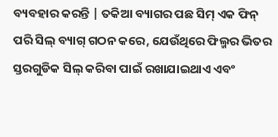ବ୍ୟବହାର କରନ୍ତି | ତକିଆ ବ୍ୟାଗର ପଛ ସିମ୍ ଏକ ଫିନ୍ ପରି ସିଲ୍ ବ୍ୟାଗ୍ ଗଠନ କରେ, ଯେଉଁଥିରେ ଫିଲ୍ମର ଭିତର ସ୍ତରଗୁଡିକ ସିଲ୍ କରିବା ପାଇଁ ରଖାଯାଇଥାଏ ଏବଂ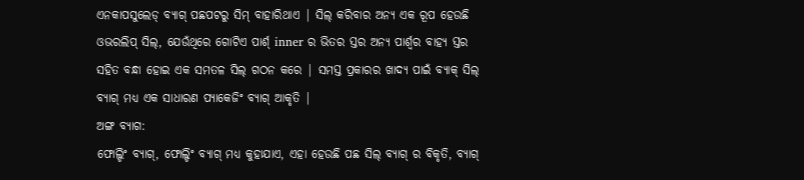ଏନକାପସୁଲେଡ୍ ବ୍ୟାଗ୍ ପଛପଟରୁ ସିମ୍ ବାହାରିଥାଏ | ସିଲ୍ କରିବାର ଅନ୍ୟ ଏକ ରୂପ ହେଉଛି ଓଭରଲିପ୍ ସିଲ୍, ଯେଉଁଥିରେ ଗୋଟିଏ ପାର୍ଶ୍ inner ର ଭିତର ସ୍ତର ଅନ୍ୟ ପାର୍ଶ୍ୱର ବାହ୍ୟ ସ୍ତର ସହିତ ବନ୍ଧା ହୋଇ ଏକ ସମତଳ ସିଲ୍ ଗଠନ କରେ | ସମସ୍ତ ପ୍ରକାରର ଖାଦ୍ୟ ପାଇଁ ବ୍ୟାକ୍ ସିଲ୍ ବ୍ୟାଗ୍ ମଧ୍ୟ ଏକ ସାଧାରଣ ପ୍ୟାକେଜିଂ ବ୍ୟାଗ୍ ଆକୃତି |
ଅଙ୍ଗ ବ୍ୟାଗ:
ଫୋଲ୍ଡିଂ ବ୍ୟାଗ୍, ଫୋଲ୍ଡିଂ ବ୍ୟାଗ୍ ମଧ୍ୟ କୁହାଯାଏ, ଏହା ହେଉଛି ପଛ ସିଲ୍ ବ୍ୟାଗ୍ ର ବିକୃତି, ବ୍ୟାଗ୍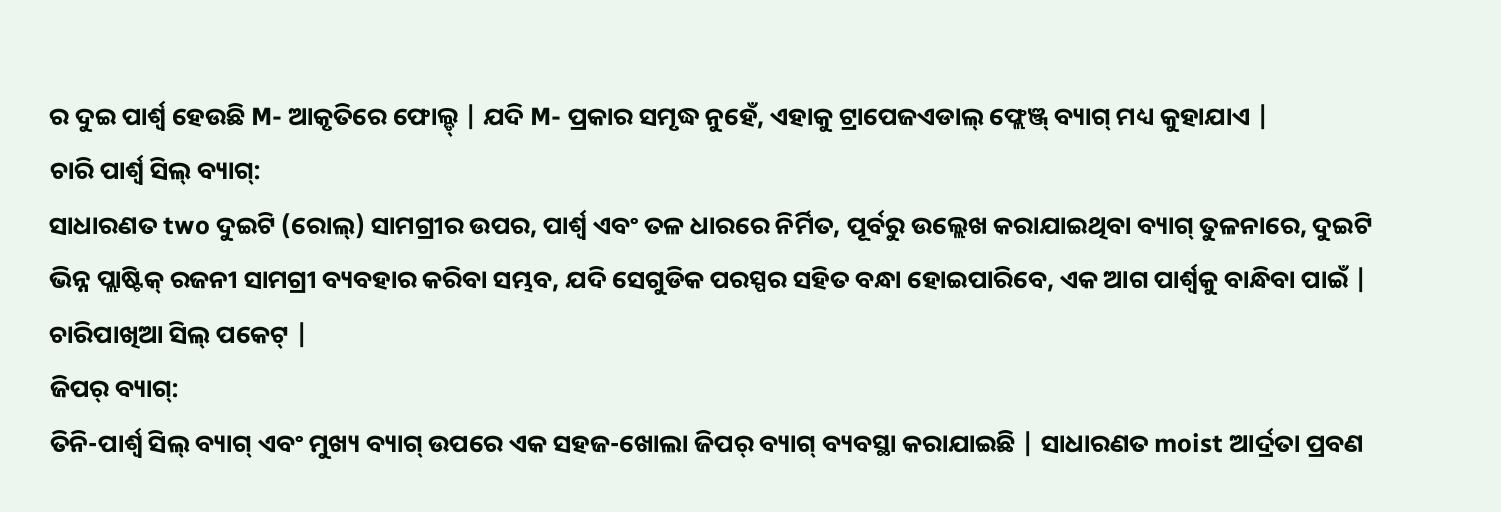ର ଦୁଇ ପାର୍ଶ୍ୱ ହେଉଛି M- ଆକୃତିରେ ଫୋଲ୍ଡ୍ | ଯଦି M- ପ୍ରକାର ସମୃଦ୍ଧ ନୁହେଁ, ଏହାକୁ ଟ୍ରାପେଜଏଡାଲ୍ ଫ୍ଲେଞ୍ଜ୍ ବ୍ୟାଗ୍ ମଧ୍ୟ କୁହାଯାଏ |
ଚାରି ପାର୍ଶ୍ୱ ସିଲ୍ ବ୍ୟାଗ୍:
ସାଧାରଣତ two ଦୁଇଟି (ରୋଲ୍) ସାମଗ୍ରୀର ଉପର, ପାର୍ଶ୍ୱ ଏବଂ ତଳ ଧାରରେ ନିର୍ମିତ, ପୂର୍ବରୁ ଉଲ୍ଲେଖ କରାଯାଇଥିବା ବ୍ୟାଗ୍ ତୁଳନାରେ, ଦୁଇଟି ଭିନ୍ନ ପ୍ଲାଷ୍ଟିକ୍ ରଜନୀ ସାମଗ୍ରୀ ବ୍ୟବହାର କରିବା ସମ୍ଭବ, ଯଦି ସେଗୁଡିକ ପରସ୍ପର ସହିତ ବନ୍ଧା ହୋଇପାରିବେ, ଏକ ଆଗ ପାର୍ଶ୍ୱକୁ ବାନ୍ଧିବା ପାଇଁ | ଚାରିପାଖିଆ ସିଲ୍ ପକେଟ୍ |
ଜିପର୍ ବ୍ୟାଗ୍:
ତିନି-ପାର୍ଶ୍ୱ ସିଲ୍ ବ୍ୟାଗ୍ ଏବଂ ମୁଖ୍ୟ ବ୍ୟାଗ୍ ଉପରେ ଏକ ସହଜ-ଖୋଲା ଜିପର୍ ବ୍ୟାଗ୍ ବ୍ୟବସ୍ଥା କରାଯାଇଛି | ସାଧାରଣତ moist ଆର୍ଦ୍ରତା ପ୍ରବଣ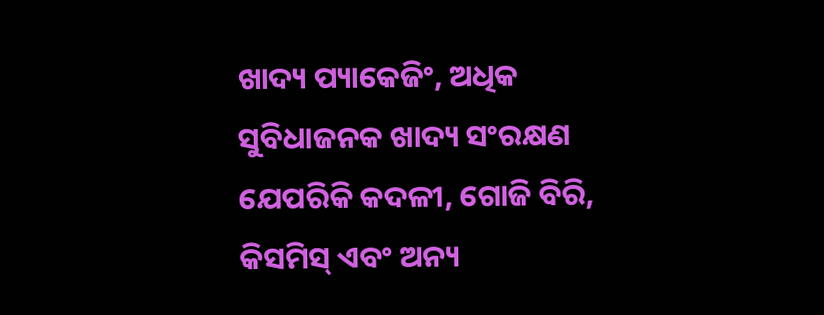ଖାଦ୍ୟ ପ୍ୟାକେଜିଂ, ଅଧିକ ସୁବିଧାଜନକ ଖାଦ୍ୟ ସଂରକ୍ଷଣ ଯେପରିକି କଦଳୀ, ଗୋଜି ବିରି, କିସମିସ୍ ଏବଂ ଅନ୍ୟ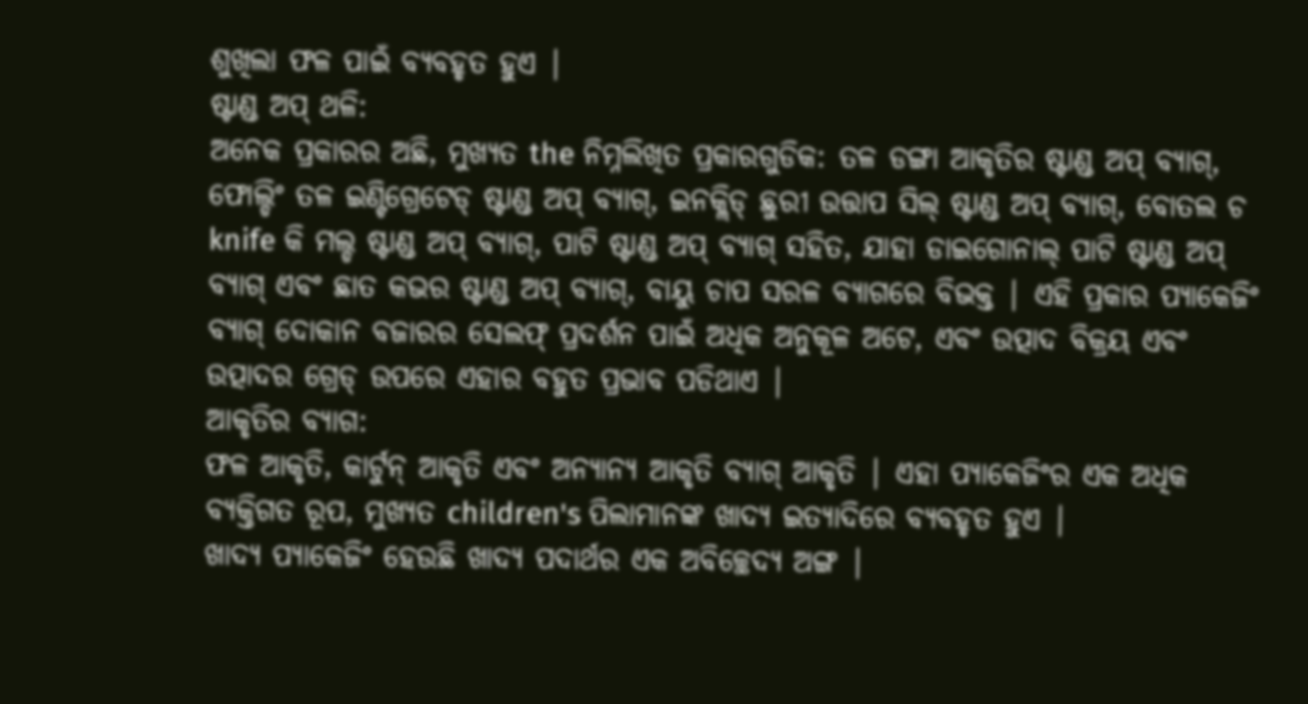ଶୁଖିଲା ଫଳ ପାଇଁ ବ୍ୟବହୃତ ହୁଏ |
ଷ୍ଟାଣ୍ଡ ଅପ୍ ଥଳି:
ଅନେକ ପ୍ରକାରର ଅଛି, ମୁଖ୍ୟତ the ନିମ୍ନଲିଖିତ ପ୍ରକାରଗୁଡିକ: ତଳ ଡଙ୍ଗା ଆକୃତିର ଷ୍ଟାଣ୍ଡ ଅପ୍ ବ୍ୟାଗ୍, ଫୋଲ୍ଡିଂ ତଳ ଇଣ୍ଟିଗ୍ରେଟେଡ୍ ଷ୍ଟାଣ୍ଡ ଅପ୍ ବ୍ୟାଗ୍, ଇନକ୍ଲିଡ୍ ଛୁରୀ ଉତ୍ତାପ ସିଲ୍ ଷ୍ଟାଣ୍ଡ ଅପ୍ ବ୍ୟାଗ୍, ବୋତଲ ଚ knife କି ମଲ୍ଡ ଷ୍ଟାଣ୍ଡ ଅପ୍ ବ୍ୟାଗ୍, ପାଟି ଷ୍ଟାଣ୍ଡ ଅପ୍ ବ୍ୟାଗ୍ ସହିତ, ଯାହା ଡାଇଗୋନାଲ୍ ପାଟି ଷ୍ଟାଣ୍ଡ ଅପ୍ ବ୍ୟାଗ୍ ଏବଂ ଛାତ କଭର ଷ୍ଟାଣ୍ଡ ଅପ୍ ବ୍ୟାଗ୍, ବାୟୁ ଚାପ ସରଳ ବ୍ୟାଗରେ ବିଭକ୍ତ | ଏହି ପ୍ରକାର ପ୍ୟାକେଜିଂ ବ୍ୟାଗ୍ ଦୋକାନ ବଜାରର ସେଲଫ୍ ପ୍ରଦର୍ଶନ ପାଇଁ ଅଧିକ ଅନୁକୂଳ ଅଟେ, ଏବଂ ଉତ୍ପାଦ ବିକ୍ରୟ ଏବଂ ଉତ୍ପାଦର ଗ୍ରେଡ୍ ଉପରେ ଏହାର ବହୁତ ପ୍ରଭାବ ପଡିଥାଏ |
ଆକୃତିର ବ୍ୟାଗ:
ଫଳ ଆକୃତି, କାର୍ଟୁନ୍ ଆକୃତି ଏବଂ ଅନ୍ୟାନ୍ୟ ଆକୃତି ବ୍ୟାଗ୍ ଆକୃତି | ଏହା ପ୍ୟାକେଜିଂର ଏକ ଅଧିକ ବ୍ୟକ୍ତିଗତ ରୂପ, ମୁଖ୍ୟତ children's ପିଲାମାନଙ୍କ ଖାଦ୍ୟ ଇତ୍ୟାଦିରେ ବ୍ୟବହୃତ ହୁଏ |
ଖାଦ୍ୟ ପ୍ୟାକେଜିଂ ହେଉଛି ଖାଦ୍ୟ ପଦାର୍ଥର ଏକ ଅବିଚ୍ଛେଦ୍ୟ ଅଙ୍ଗ |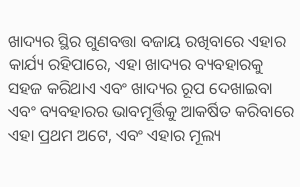ଖାଦ୍ୟର ସ୍ଥିର ଗୁଣବତ୍ତା ବଜାୟ ରଖିବାରେ ଏହାର କାର୍ଯ୍ୟ ରହିପାରେ, ଏହା ଖାଦ୍ୟର ବ୍ୟବହାରକୁ ସହଜ କରିଥାଏ ଏବଂ ଖାଦ୍ୟର ରୂପ ଦେଖାଇବା ଏବଂ ବ୍ୟବହାରର ଭାବମୂର୍ତ୍ତିକୁ ଆକର୍ଷିତ କରିବାରେ ଏହା ପ୍ରଥମ ଅଟେ, ଏବଂ ଏହାର ମୂଲ୍ୟ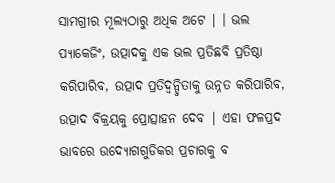ସାମଗ୍ରୀର ମୂଲ୍ୟଠାରୁ ଅଧିକ ଅଟେ | । ଭଲ ପ୍ୟାକେଜିଂ, ଉତ୍ପାଦକୁ ଏକ ଭଲ ପ୍ରତିଛବି ପ୍ରତିଷ୍ଠା କରିପାରିବ, ଉତ୍ପାଦ ପ୍ରତିଦ୍ୱନ୍ଦ୍ୱିତାକୁ ଉନ୍ନତ କରିପାରିବ, ଉତ୍ପାଦ ବିକ୍ରୟକୁ ପ୍ରୋତ୍ସାହନ ଦେବ | ଏହା ଫଳପ୍ରଦ ଭାବରେ ଉଦ୍ୟୋଗଗୁଡିକର ପ୍ରଚାରକୁ ବ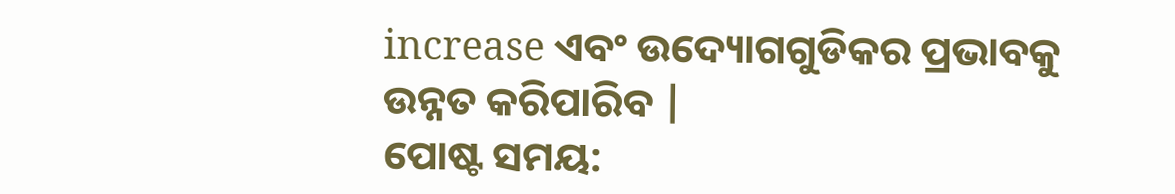increase ଏବଂ ଉଦ୍ୟୋଗଗୁଡିକର ପ୍ରଭାବକୁ ଉନ୍ନତ କରିପାରିବ |
ପୋଷ୍ଟ ସମୟ: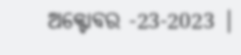ଅକ୍ଟୋବର -23-2023 |